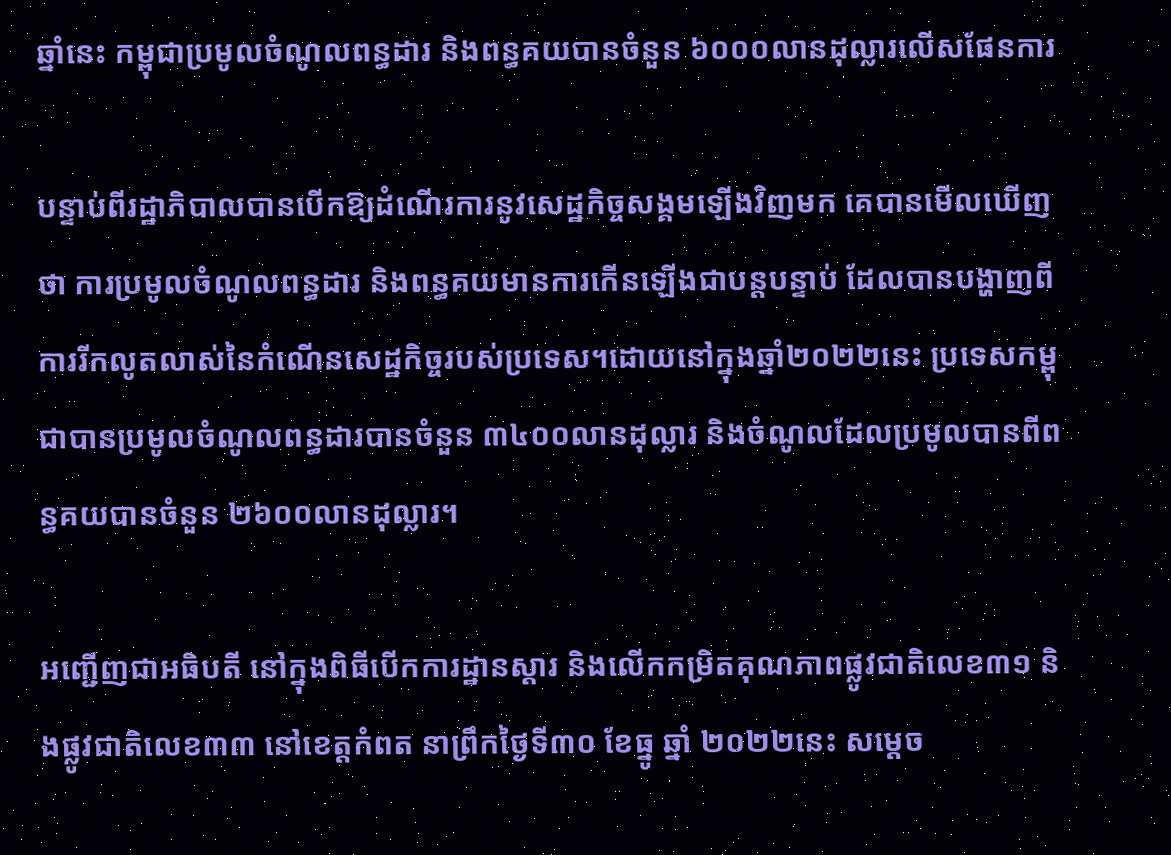ឆ្នាំនេះ កម្ពុជាប្រមូលចំណូលពន្ធដារ និងពន្ធគយបានចំនួន ៦០០០លានដុល្លារលើសផែនការ

បន្ទាប់ពីរដ្ឋាភិបាលបានបើកឱ្យដំណើរការនូវសេដ្ឋកិច្ចសង្គមឡើងវិញមក គេបានមើលឃើញថា ការប្រមូលចំណូលពន្ធដារ និងពន្ធគយមានការកើនឡើងជាបន្តបន្ទាប់ ដែលបានបង្ហាញពីការរីកលូតលាស់នៃកំណើនសេដ្ឋកិច្ចរបស់ប្រទេស។ដោយនៅក្នុងឆ្នាំ២០២២នេះ ប្រទេសកម្ពុជាបានប្រមូលចំណូលពន្ធដារបានចំនួន ៣៤០០លានដុល្លារ និងចំណូលដែលប្រមូលបានពីពន្ធគយបានចំនួន ២៦០០លានដុល្លារ។

អញ្ជើញជាអធិបតី នៅក្នុងពិធីបើកការដ្ឋានស្តារ និងលើកកម្រិតគុណភាពផ្លូវជាតិលេខ៣១ និងផ្លូវជាតិលេខ៣៣ នៅខេត្តកំពត នាព្រឹកថ្ងៃទី៣០ ខែធ្នូ ឆ្នាំ ២០២២នេះ សម្ដេច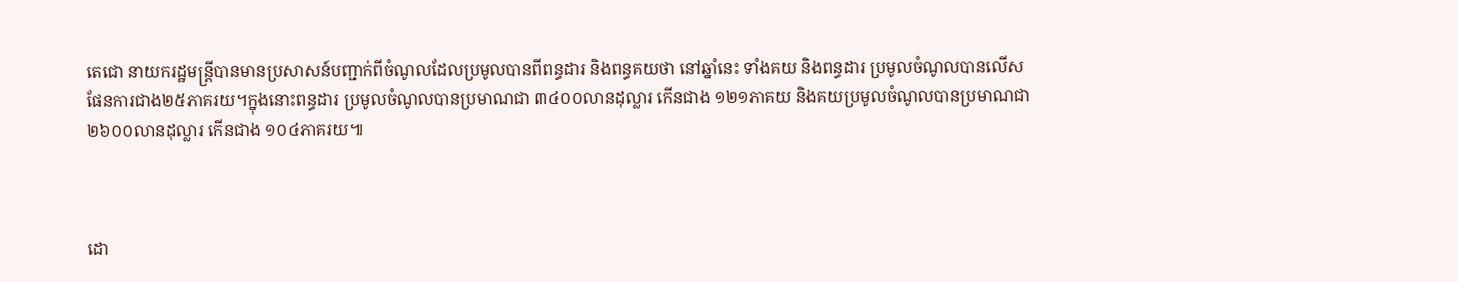តេជោ នាយករដ្ឋមន្ត្រីបានមានប្រសាសន៍បញ្ជាក់ពីចំណូលដែលប្រមូលបានពីពន្ធដារ និងពន្ធគយថា នៅឆ្នាំនេះ ទាំងគយ និងពន្ធដារ ប្រមូលចំណូលបានលើសផែនការជាង២៥ភាគរយ។ក្នុងនោះពន្ធដារ ប្រមូលចំណូលបានប្រមាណជា ៣៤០០លានដុល្លារ កើនជាង ១២១ភាគយ និងគយប្រមូលចំណូលបានប្រមាណជា ២៦០០លានដុល្លារ កើនជាង ១០៤ភាគរយ៕



ដោ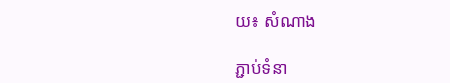យ៖ សំណាង

ភ្ជាប់ទំនា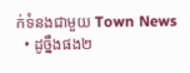ក់ទំនងជាមួយ Town News
  • ដូច្នឹងផង២